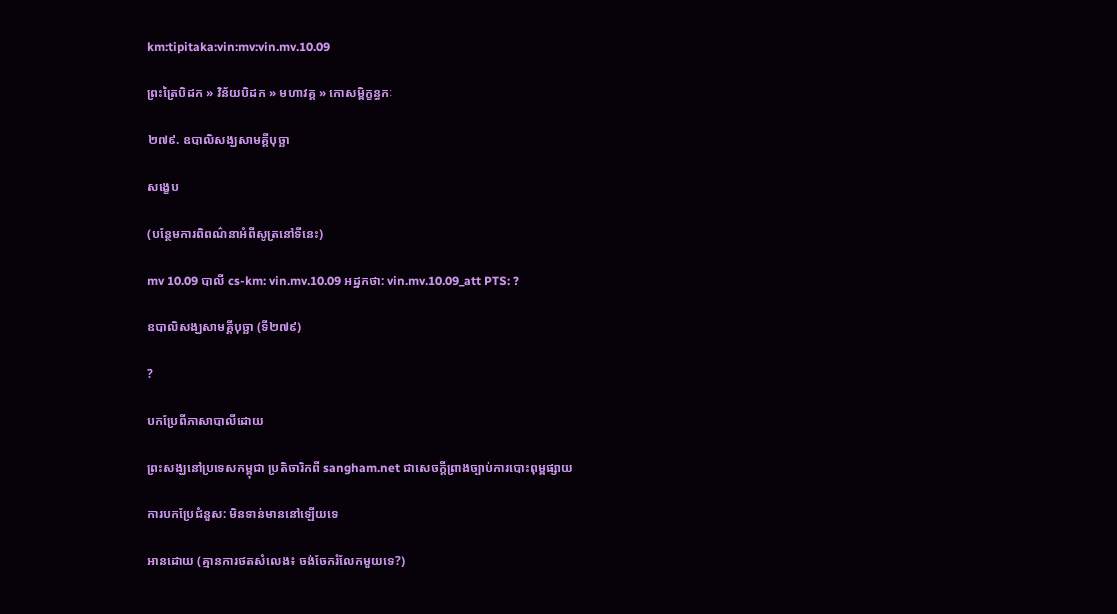km:tipitaka:vin:mv:vin.mv.10.09

ព្រះត្រៃបិដក » វិន័យបិដក » មហាវគ្គ » កោសម្ពិក្ខន្ធកៈ

២៧៩. ឧបាលិសង្ឃសាមគ្គីបុច្ឆា

សង្ខេប

(បន្ថែមការពិពណ៌នាអំពីសូត្រនៅទីនេះ)

mv 10.09 បាលី cs-km: vin.mv.10.09 អដ្ឋកថា: vin.mv.10.09_att PTS: ?

ឧបាលិសង្ឃសាមគ្គីបុច្ឆា (ទី២៧៩)

?

បកប្រែពីភាសាបាលីដោយ

ព្រះសង្ឃនៅប្រទេសកម្ពុជា ប្រតិចារិកពី sangham.net ជាសេចក្តីព្រាងច្បាប់ការបោះពុម្ពផ្សាយ

ការបកប្រែជំនួស: មិនទាន់មាននៅឡើយទេ

អានដោយ (គ្មានការថតសំលេង៖ ចង់ចែករំលែកមួយទេ?)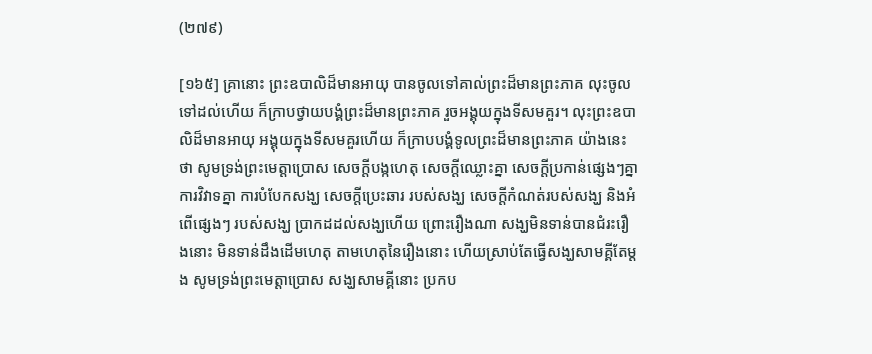(២៧៩)

[១៦៥] គ្រានោះ ព្រះឧបាលិដ៏មានអាយុ បានចូលទៅគាល់ព្រះដ៏មានព្រះភាគ លុះចូលទៅដល់ហើយ ក៏ក្រាបថ្វាយបង្គំព្រះដ៏មានព្រះភាគ រួចអង្គុយក្នុងទីសមគួរ។ លុះព្រះឧបាលិដ៏មានអាយុ អង្គុយក្នុងទីសមគួរហើយ ក៏ក្រាបបង្គំទូលព្រះដ៏មានព្រះភាគ យ៉ាងនេះថា សូមទ្រង់ព្រះមេត្តាប្រោស សេចក្តីបង្កហេតុ សេចក្តីឈ្លោះគ្នា សេចក្តីប្រកាន់ផ្សេងៗគ្នា ការវិវាទគ្នា ការបំបែកសង្ឃ សេចក្តីប្រេះឆារ របស់សង្ឃ សេចក្តីកំណត់របស់សង្ឃ និងអំពើផ្សេងៗ របស់សង្ឃ ប្រាកដដល់សង្ឃហើយ ព្រោះរឿងណា សង្ឃមិនទាន់បានជំរះរឿងនោះ មិនទាន់ដឹងដើមហេតុ តាមហេតុនៃរឿងនោះ ហើយស្រាប់តែធ្វើសង្ឃសាមគ្គីតែម្តង សូមទ្រង់ព្រះមេត្តាប្រោស សង្ឃសាមគ្គីនោះ ប្រកប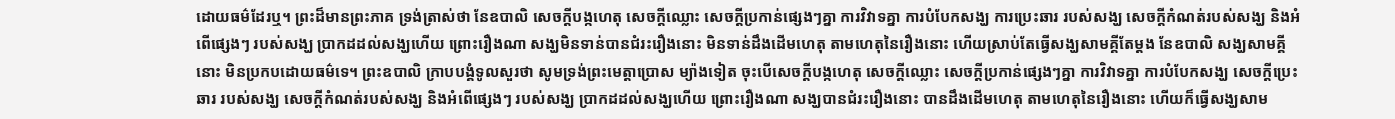ដោយធម៌ដែរឬ។ ព្រះដ៏មានព្រះភាគ ទ្រង់ត្រាស់ថា នែឧបាលិ សេចក្តីបង្កហេតុ សេចក្តីឈ្លោះ សេចក្តីប្រកាន់ផ្សេងៗគ្នា ការវិវាទគ្នា ការបំបែកសង្ឃ ការប្រេះឆារ របស់សង្ឃ សេចក្តីកំណត់របស់សង្ឃ និងអំពើផ្សេងៗ របស់សង្ឃ ប្រាកដដល់សង្ឃហើយ ព្រោះរឿងណា សង្ឃមិនទាន់បានជំរះរឿងនោះ មិនទាន់ដឹងដើមហេតុ តាមហេតុនៃរឿងនោះ ហើយស្រាប់តែធ្វើសង្ឃសាមគ្គីតែម្តង នែឧបាលិ សង្ឃសាមគ្គីនោះ មិនប្រកបដោយធម៌ទេ។ ព្រះឧបាលិ ក្រាបបង្គំទូលសួរថា សូមទ្រង់ព្រះមេត្តាប្រោស ម្យ៉ាងទៀត ចុះបើសេចក្តីបង្កហេតុ សេចក្តីឈ្លោះ សេចក្តីប្រកាន់ផ្សេងៗគ្នា ការវិវាទគ្នា ការបំបែកសង្ឃ សេចក្តីប្រេះឆារ របស់សង្ឃ សេចក្តីកំណត់របស់សង្ឃ និងអំពើផ្សេងៗ របស់សង្ឃ ប្រាកដដល់សង្ឃហើយ ព្រោះរឿងណា សង្ឃបានជំរះរឿងនោះ បានដឹងដើមហេតុ តាមហេតុនៃរឿងនោះ ហើយក៏ធ្វើសង្ឃសាម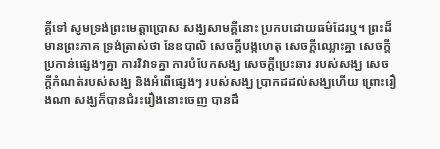គ្គីទៅ សូមទ្រង់ព្រះមេត្តាប្រោស សង្ឃសាមគ្គីនោះ ប្រកបដោយធម៌ដែរឬ។ ព្រះដ៏មានព្រះភាគ ទ្រង់ត្រាស់ថា នែឧបាលិ សេចក្តីបង្កហេតុ សេចក្តីឈ្លោះគ្នា សេចក្តីប្រកាន់ផ្សេងៗគ្នា ការវិវាទគ្នា ការបំបែកសង្ឃ សេចក្តីប្រេះឆារ របស់សង្ឃ សេចក្តីកំណត់របស់សង្ឃ និងអំពើផ្សេងៗ របស់សង្ឃ ប្រាកដដល់សង្ឃហើយ ព្រោះរឿងណា សង្ឃក៏បានជំរះរឿងនោះចេញ បានដឹ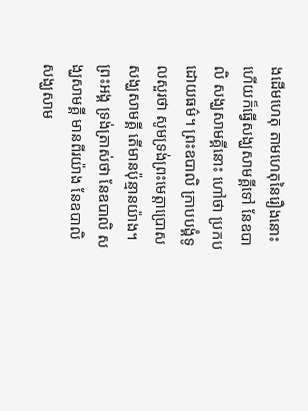ងដើមហេតុ តាមហេតុនៃរឿងនោះ ហើយក៏ធ្វើសង្ឃសាមគ្គីទៅ នែឧបាលិ សង្ឃសាមគ្គីនោះ ហៅថា ប្រកបដោយធម៌។ ព្រះឧបាលិ ក្រាបបង្គំទូលសួរថា សូមទ្រង់ព្រះមេត្តាប្រោស សង្ឃសាមគ្គី តើមានប៉ុន្មានយ៉ាង។ ព្រះអង្គ ទ្រង់ត្រាស់ថា នែឧបាលិ សង្ឃសាមគ្គី មានពីរយ៉ាង នែឧបាលិ សង្ឃសាម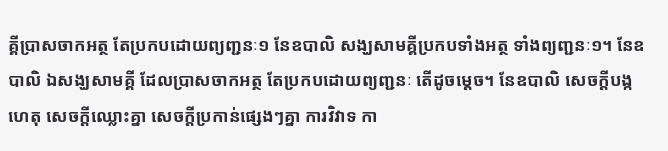គ្គីប្រាសចាកអត្ថ តែប្រកបដោយព្យញ្ជនៈ១ នែឧបាលិ សង្ឃសាមគ្គីប្រកបទាំងអត្ថ ទាំងព្យញ្ជនៈ១។ នែឧបាលិ ឯសង្ឃសាមគ្គី ដែលប្រាសចាកអត្ថ តែប្រកបដោយព្យញ្ជនៈ តើដូចម្តេច។ នែឧបាលិ សេចក្តីបង្កហេតុ សេចក្តីឈ្លោះគ្នា សេចក្តីប្រកាន់ផ្សេងៗគ្នា ការវិវាទ កា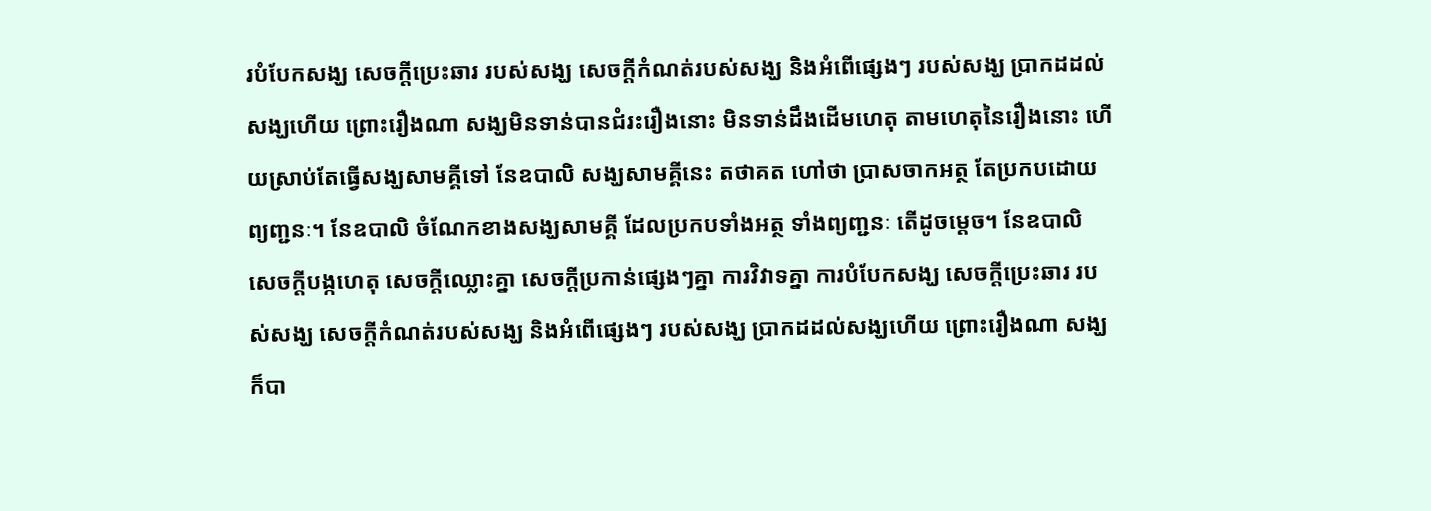របំបែកសង្ឃ សេចក្តីប្រេះឆារ របស់សង្ឃ សេចក្តីកំណត់របស់សង្ឃ និងអំពើផ្សេងៗ របស់សង្ឃ ប្រាកដដល់សង្ឃហើយ ព្រោះរឿងណា សង្ឃមិនទាន់បានជំរះរឿងនោះ មិនទាន់ដឹងដើមហេតុ តាមហេតុនៃរឿងនោះ ហើយស្រាប់តែធ្វើសង្ឃសាមគ្គីទៅ នែឧបាលិ សង្ឃសាមគ្គីនេះ តថាគត ហៅថា ប្រាសចាកអត្ថ តែប្រកបដោយព្យញ្ជនៈ។ នែឧបាលិ ចំណែកខាងសង្ឃសាមគ្គី ដែលប្រកបទាំងអត្ថ ទាំងព្យញ្ជនៈ តើដូចម្តេច។ នែឧបាលិ សេចក្តីបង្កហេតុ សេចក្តីឈ្លោះគ្នា សេចក្តីប្រកាន់ផ្សេងៗគ្នា ការវិវាទគ្នា ការបំបែកសង្ឃ សេចក្តីប្រេះឆារ របស់សង្ឃ សេចក្តីកំណត់របស់សង្ឃ និងអំពើផ្សេងៗ របស់សង្ឃ ប្រាកដដល់សង្ឃហើយ ព្រោះរឿងណា សង្ឃក៏បា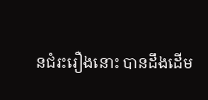នជំរះរឿងនោះ បានដឹងដើម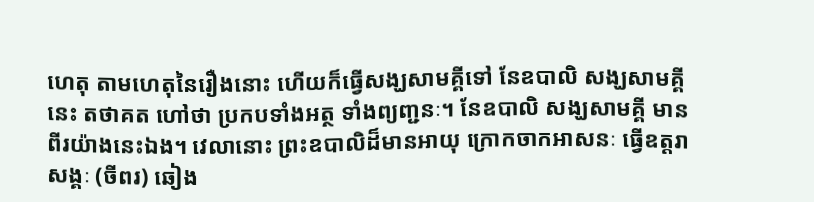ហេតុ តាមហេតុនៃរឿងនោះ ហើយក៏ធ្វើសង្ឃសាមគ្គីទៅ នែឧបាលិ សង្ឃសាមគ្គីនេះ តថាគត ហៅថា ប្រកបទាំងអត្ថ ទាំងព្យញ្ជនៈ។ នែឧបាលិ សង្ឃសាមគ្គី មានពីរយ៉ាងនេះឯង។ វេលានោះ ព្រះឧបាលិដ៏មានអាយុ ក្រោកចាកអាសនៈ ធ្វើឧត្តរាសង្គៈ (ចីពរ) ឆៀង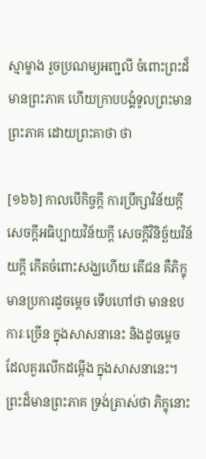ស្មាម្ខាង រួចប្រណម្យអញ្ជលី ចំពោះព្រះដ៏មានព្រះភាគ ហើយក្រាបបង្គំទូលព្រះមានព្រះភាគ ដោយព្រះគាថា ថា

[១៦៦] កាលបើកិច្ចក្តី ការប្រឹក្សាវិន័យក្តី សេចក្តីអធិប្បាយវិន័យក្តី សេចក្តីវិនិច្ឆ័យវិន័យក្តី កើតចំពោះសង្ឃហើយ តើជន គឺភិក្ខុមានប្រការដូចម្តេច ទើបហៅថា មានឧបការៈច្រើន ក្នុងសាសនានេះ និងដូចម្តេច ដែលគួរលើកដម្កើង ក្នុងសាសនានេះ។ ព្រះដ៏មានព្រះភាគ ទ្រង់ត្រាស់ថា ភិក្ខុនោះ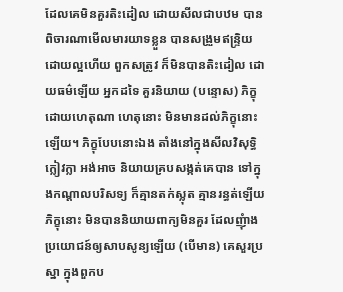ដែលគេមិនគួរតិះដៀល ដោយសីលជាបឋម បានពិចារណាមើលមារយាទខ្លួន បានសង្រួមឥន្ទ្រិយ ដោយល្អហើយ ពួកសត្រូវ ក៏មិនបានតិះដៀល ដោយធម៌ឡើយ អ្នកដទៃ គួរនិយាយ (បន្ទោស) ភិក្ខុដោយហេតុណា ហេតុនោះ មិនមានដល់ភិក្ខុនោះឡើយ។ ភិក្ខុបែបនោះឯង តាំងនៅក្នុងសីលវិសុទ្ធិ ក្លៀវក្លា អង់អាច និយាយគ្របសង្កត់គេបាន ទៅក្នុងកណ្តាលបរិសទ្យ ក៏គ្មានតក់ស្លុត គ្មានរន្ធត់ឡើយ ភិក្ខុនោះ មិនបាននិយាយពាក្យមិនគួរ ដែលញុំាងប្រយោជន៍ឲ្យសាបសូន្យឡើយ (បើមាន) គេសួរប្រស្នា ក្នុងពួកប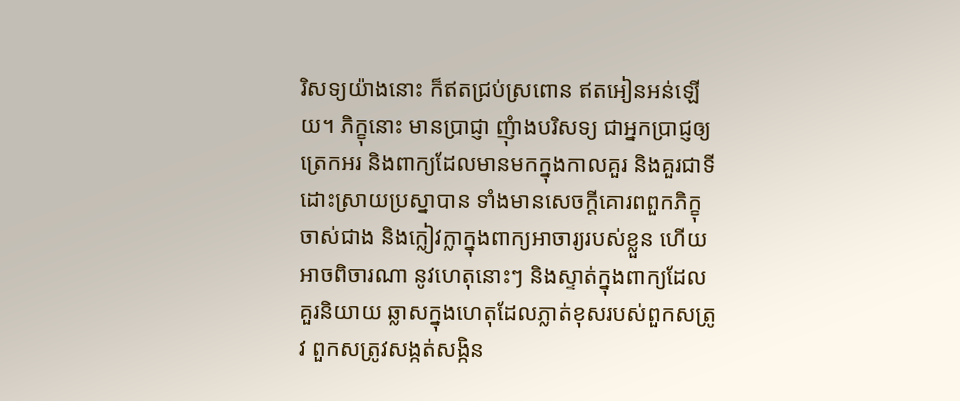រិសទ្យយ៉ាងនោះ ក៏ឥតជ្រប់ស្រពោន ឥតអៀនអន់ឡើយ។ ភិក្ខុនោះ មានប្រាជ្ញា ញុំាងបរិសទ្យ ជាអ្នកប្រាជ្ញឲ្យត្រេកអរ និងពាក្យដែលមានមកក្នុងកាលគួរ និងគួរជាទីដោះស្រាយប្រស្នាបាន ទាំងមានសេចក្តីគោរពពួកភិក្ខុចាស់ជាង និងក្លៀវក្លាក្នុងពាក្យអាចារ្យរបស់ខ្លួន ហើយអាចពិចារណា នូវហេតុនោះៗ និងស្ទាត់ក្នុងពាក្យដែលគួរនិយាយ ឆ្លាសក្នុងហេតុដែលភ្លាត់ខុសរបស់ពួកសត្រូវ ពួកសត្រូវសង្កត់សង្កិន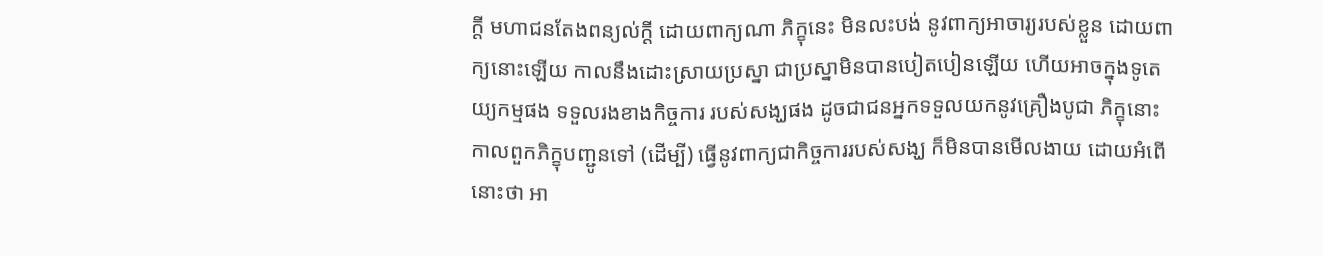ក្តី មហាជនតែងពន្យល់ក្តី ដោយពាក្យណា ភិក្ខុនេះ មិនលះបង់ នូវពាក្យអាចារ្យរបស់ខ្លួន ដោយពាក្យនោះឡើយ កាលនឹងដោះស្រាយប្រស្នា ជាប្រស្នាមិនបានបៀតបៀនឡើយ ហើយអាចក្នុងទូតេយ្យកម្មផង ទទួលរងខាងកិច្ចការ របស់សង្ឃផង ដូចជាជនអ្នកទទួលយកនូវគ្រឿងបូជា ភិក្ខុនោះ កាលពួកភិក្ខុបញ្ជូនទៅ (ដើម្បី) ធ្វើនូវពាក្យជាកិច្ចការរបស់សង្ឃ ក៏មិនបានមើលងាយ ដោយអំពើនោះថា អា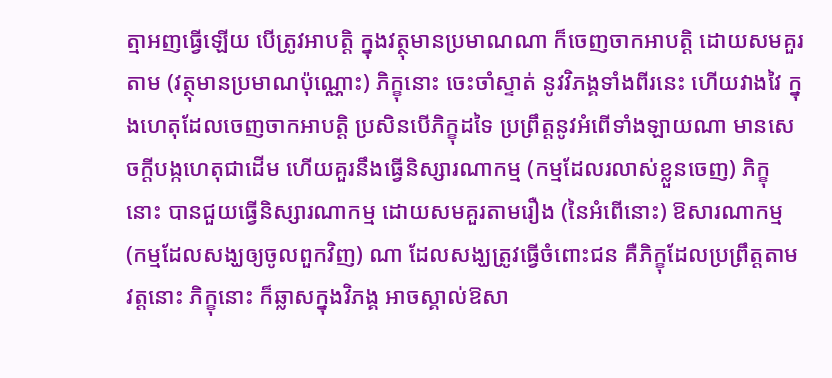ត្មាអញធ្វើឡើយ បើត្រូវអាបត្តិ ក្នុងវត្ថុមានប្រមាណណា ក៏ចេញចាកអាបត្តិ ដោយសមគួរតាម (វត្ថុមានប្រមាណប៉ុណ្ណោះ) ភិក្ខុនោះ ចេះចាំស្ទាត់ នូវវិភង្គទាំងពីរនេះ ហើយវាងវៃ ក្នុងហេតុដែលចេញចាកអាបត្តិ ប្រសិនបើភិក្ខុដទៃ ប្រព្រឹត្តនូវអំពើទាំងឡាយណា មានសេចក្តីបង្កហេតុជាដើម ហើយគួរនឹងធ្វើនិស្សារណាកម្ម (កម្មដែលរលាស់ខ្លួនចេញ) ភិក្ខុនោះ បានជួយធ្វើនិស្សារណាកម្ម ដោយសមគួរតាមរឿង (នៃអំពើនោះ) ឱសារណាកម្ម (កម្មដែលសង្ឃឲ្យចូលពួកវិញ) ណា ដែលសង្ឃត្រូវធ្វើចំពោះជន គឺភិក្ខុដែលប្រព្រឹត្តតាមវត្តនោះ ភិក្ខុនោះ ក៏ឆ្លាសក្នុងវិភង្គ អាចស្គាល់ឱសា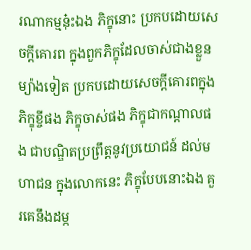រណាកម្មនុ៎ះឯង ភិក្ខុនោះ ប្រកបដោយសេចក្តីគោរព ក្នុងពួកភិក្ខុដែលចាស់ជាងខ្លួន ម្យ៉ាងទៀត ប្រកបដោយសេចក្តីគោរពក្នុងភិក្ខុខ្ចីផង ភិក្ខុចាស់ផង ភិក្ខុជាកណ្តាលផង ជាបណ្ឌិតប្រព្រឹត្តនូវប្រយោជន៍ ដល់មហាជន ក្នុងលោកនេះ ភិក្ខុបែបនោះឯង គួរគេនឹងដម្ក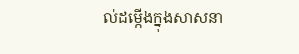ល់ដម្កើងក្នុងសាសនា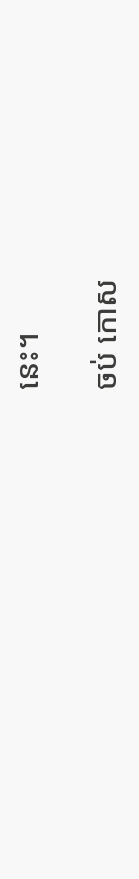នេះ។

ចប់ កោស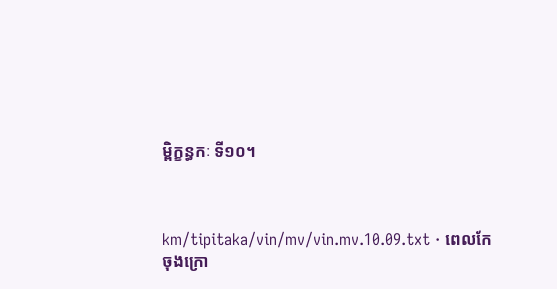ម្ពិក្ខន្ធកៈ ទី១០។



km/tipitaka/vin/mv/vin.mv.10.09.txt · ពេលកែចុងក្រោ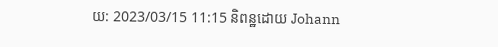យ: 2023/03/15 11:15 និពន្ឋដោយ Johann